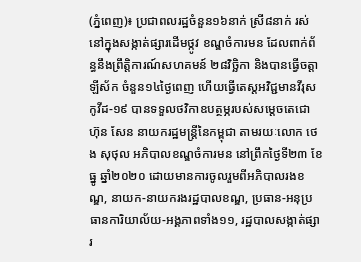(ភ្នំពេញ)៖ ប្រជាពលរដ្ឋចំនួន១៦នាក់ ស្រី៨នាក់ រស់នៅក្នុងសង្កាត់ផ្សារដើមថ្កូវ ខណ្ឌចំការមន ដែលពាក់ព័ន្ធនឹងព្រឹត្តិការណ៍សហគមន៍ ២៨វិច្ឆិកា និងបានធ្វើចត្តាឡីស័ក ចំនួន១៤ថ្ងៃពេញ ហើយធ្វើតេស្តអវិជ្ជមានវីរុសកូវីដ-១៩ បានទទួលថវិកាឧបត្ថម្ភរបស់សម្តេចតេជោ ហ៊ុន សែន នាយករដ្ឋមន្ត្រីនៃកម្ពុជា តាមរយៈលោក ថេង សុថុល អភិបាលខណ្ឌចំការមន នៅព្រឹកថ្ងៃទី២៣ ខែធ្នូ ឆ្នាំ២០២០ ដោយមានការចូលរួមពីអភិបាលរងខណ្ឌ, នាយក-នាយករងរដ្ឋបាលខណ្ឌ, ប្រធាន-អនុប្រធានការិយាល័យ-អង្គភាពទាំង១១, រដ្ឋបាលសង្កាត់ផ្សារ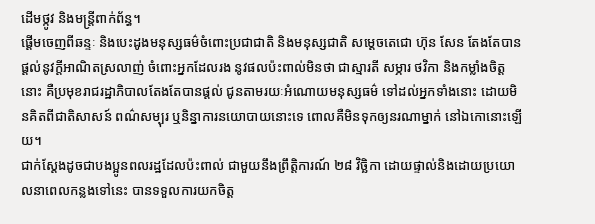ដើមថ្កូវ និងមន្ត្រីពាក់ព័ន្ធ។
ផ្តើមចេញពីឆន្ទៈ និងបេះដូងមនុស្សធម៌ចំពោះប្រជាជាតិ និងមនុស្សជាតិ សម្ដេចតេជោ ហ៊ុន សែន តែងតែបានផ្ដល់នូវក្តីអាណិតស្រលាញ់ ចំពោះអ្នកដែលរង នូវផលប៉ះពាល់មិនថា ជាស្មារតី សម្ភារ ថវិកា និងកម្លាំងចិត្តនោះ គឺប្រមុខរាជរដ្ឋាភិបាលតែងតែបានផ្ដល់ ជូនតាមរយៈអំណោយមនុស្សធម៌ ទៅដល់អ្នកទាំងនោះ ដោយមិនគិតពីជាតិសាសន៍ ពណ៌សម្បុរ ឬនិន្នាការនយោបាយនោះទេ ពោលគឺមិនទុកឲ្យនរណាម្នាក់ នៅឯកោនោះឡើយ។
ជាក់ស្ដែងដូចជាបងប្អូនពលរដ្ឋដែលប៉ះពាល់ ជាមួយនឹងព្រឹត្តិការណ៍ ២៨ វិច្ឆិកា ដោយផ្ទាល់និងដោយប្រយោលនាពេលកន្លងទៅនេះ បានទទួលការយកចិត្ត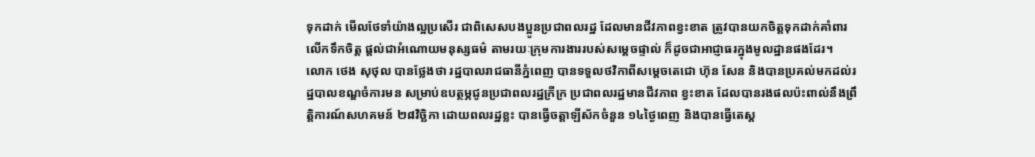ទុកដាក់ មើលថែទាំយ៉ាងល្អប្រសើរ ជាពិសេសបងប្អូនប្រជាពលរដ្ឋ ដែលមានជីវភាពខ្វះខាត ត្រូវបានយកចិត្តទុកដាក់គាំពារ លើកទឹកចិត្ត ផ្ដល់ជាអំណោយមនុស្សធម៌ តាមរយៈក្រុមការងាររបស់សម្ដេចផ្ទាល់ ក៏ដូចជាអាជ្ញាធរក្នុងមូលដ្ឋានផងដែរ។
លោក ថេង សុថុល បានថ្លែងថា រដ្ឋបាលរាជធានីភ្នំពេញ បានទទួលថវិកាពីសម្តេចតេជោ ហ៊ុន សែន និងបានប្រគល់មកដល់រដ្ឋបាលខណ្ឌចំការមន សម្រាប់ឧបត្ថម្ភជូនប្រជាពលរដ្ឋក្រីក្រ ប្រជាពលរដ្ឋមានជីវភាព ខ្វះខាត ដែលបានរងផលប៉ះពាល់នឹងព្រឹត្តិការណ៍សហគមន៍ ២៨វិច្ឆិកា ដោយពលរដ្ឋខ្លះ បានធ្វើចត្តាឡីស័កចំនួន ១៤ថ្ងៃពេញ និងបានធ្វើតេស្ត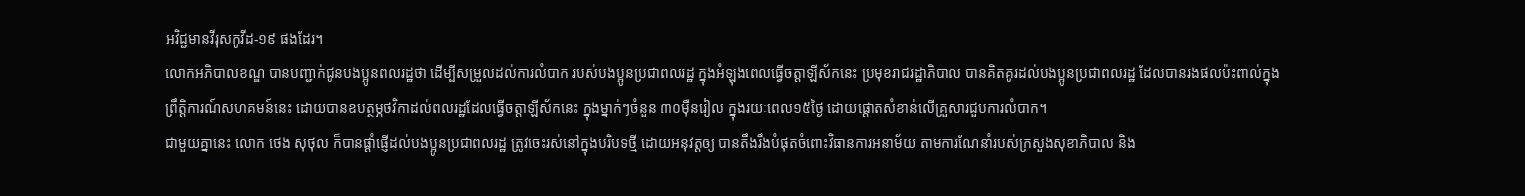អវិជ្ជមានវីរុសកូវីដ-១៩ ផងដែរ។
លោកអភិបាលខណ្ឌ បានបញ្ជាក់ជូនបងប្អូនពលរដ្ឋថា ដើម្បីសម្រួលដល់ការលំបាក របស់បងប្អូនប្រជាពលរដ្ឋ ក្នុងអំឡុងពេលធ្វើចត្តាឡីស័កនេះ ប្រមុខរាជរដ្ឋាភិបាល បានគិតគូរដល់បងប្អូនប្រជាពលរដ្ឋ ដែលបានរងផលប៉ះពាល់ក្នុង ព្រឹត្តិការណ៍សហគមន៍នេះ ដោយបានឧបត្ថម្ភថវិកាដល់ពលរដ្ឋដែលធ្វើចត្តាឡីស័កនេះ ក្នុងម្នាក់ៗចំនួន ៣០ម៉ឺនរៀល ក្នុងរយៈពេល១៥ថ្ងៃ ដោយផ្តោតសំខាន់លើគ្រួសារជួបការលំបាក។
ជាមួយគ្នានេះ លោក ថេង សុថុល ក៏បានផ្តាំផ្ញើដល់បងប្អូនប្រជាពលរដ្ឋ ត្រូវចេះរស់នៅក្នុងបរិបទថ្មី ដោយអនុវត្តឲ្យ បានតឹងរឹងបំផុតចំពោះវិធានការអនាម័យ តាមការណែនាំរបស់ក្រសួងសុខាភិបាល និង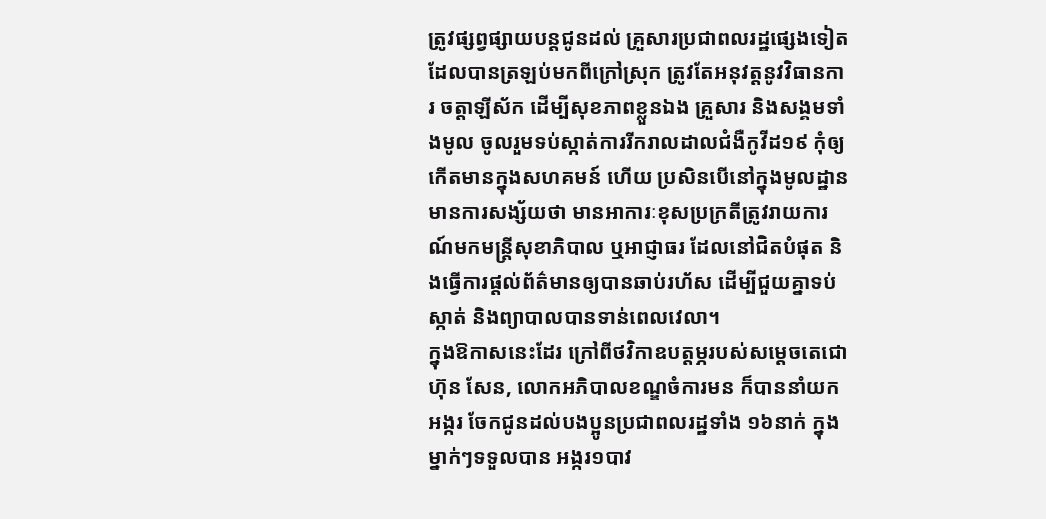ត្រូវផ្សព្វផ្សាយបន្តជូនដល់ គ្រួសារប្រជាពលរដ្ឋផ្សេងទៀត ដែលបានត្រឡប់មកពីក្រៅស្រុក ត្រូវតែអនុវត្តនូវវិធានការ ចត្តាឡីស័ក ដើម្បីសុខភាពខ្លួនឯង គ្រួសារ និងសង្គមទាំងមូល ចូលរួមទប់ស្កាត់ការរីករាលដាលជំងឺកូវីដ១៩ កុំឲ្យកើតមានក្នុងសហគមន៍ ហើយ ប្រសិនបើនៅក្នុងមូលដ្ឋាន មានការសង្ស័យថា មានអាការៈខុសប្រក្រតីត្រូវរាយការណ៍មកមន្ត្រីសុខាភិបាល ឬអាជ្ញាធរ ដែលនៅជិតបំផុត និងធ្វើការផ្តល់ព័ត៌មានឲ្យបានឆាប់រហ័ស ដើម្បីជួយគ្នាទប់ស្កាត់ និងព្យាបាលបានទាន់ពេលវេលា។
ក្នុងឱកាសនេះដែរ ក្រៅពីថវិកាឧបត្តម្ភរបស់សម្ដេចតេជោ ហ៊ុន សែន, លោកអភិបាលខណ្ឌចំការមន ក៏បាននាំយកអង្ករ ចែកជូនដល់បងប្អូនប្រជាពលរដ្ឋទាំង ១៦នាក់ ក្នុងម្នាក់ៗទទួលបាន អង្ករ១បាវ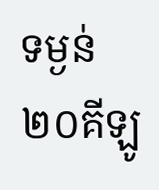ទម្ងន់២០គីឡូ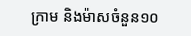ក្រាម និងម៉ាសចំនួន១០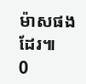ម៉ាសផងដែរ៕
0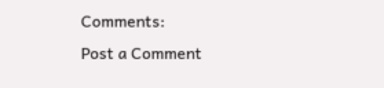Comments:
Post a Comment